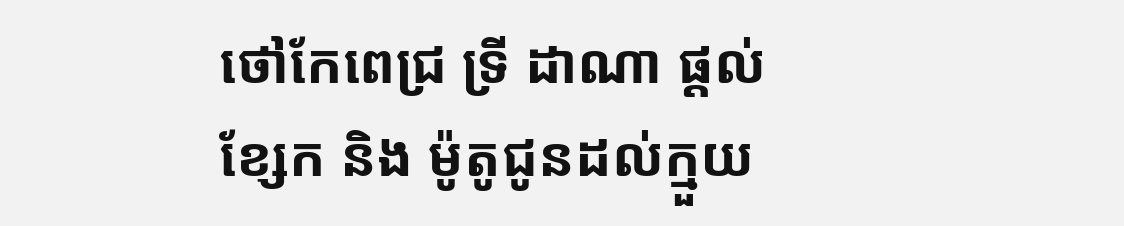ថៅកែពេជ្រ ទ្រី ដាណា ផ្តល់ខ្សែក និង ម៉ូតូជូនដល់ក្មួយ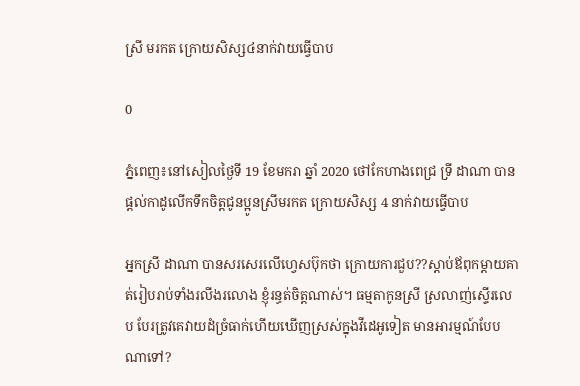ស្រី មរកត ក្រោយសិស្ស៤នាក់វាយធ្វើបាប

0

ភ្នំពេញ៖នៅសៀលថ្ងៃទី 19 ខែមករា ឆ្នាំ 2020 ថៅកែហាងពេជ្រ ទ្រី ដាណា បានផ្តល់កាដូលើកទឹកចិត្តជូនប្អូនស្រីមរកត ក្រោយសិស្ស 4 នាក់វាយធ្វើបាប

អ្នកស្រី ដាណា បានសរសេរលើហ្វេសប៊ុកថា ក្រោយការជួប??ស្ដាប់ឪពុកម្ដាយគាត់រៀបរាប់ទាំងរលីងរលោង ខ្ញុំរន្ធត់ចិត្តណាស់។ ធម្មតាកូនស្រី ស្រលាញ់ស្ទើរលេប បែរត្រូវគេវាយដំច្រំធាក់ហើយឃើញស្រស់ក្នុងវីដេអូទៀត មានអារម្មណ៍បែបណាទៅ?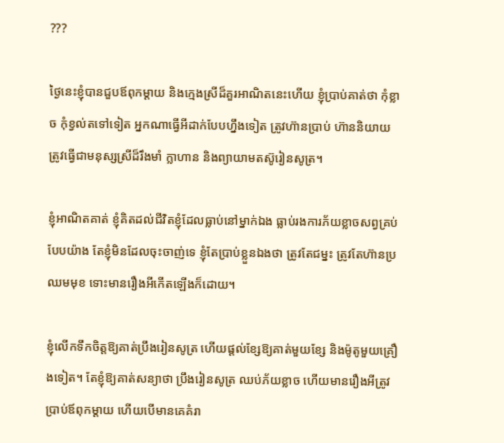???

ថ្ងៃនេះខ្ញុំបានជួបឪពុកម្ដាយ និងក្មេងស្រីដ៏គួរអាណិតនេះហើយ ខ្ញុំប្រាប់គាត់ថា កុំខ្លាច កុំខ្វល់តទៅទៀត អ្នកណាធ្វើអីដាក់បែបហ្នឹងទៀត ត្រូវហ៊ានប្រាប់ ហ៊ាននិយាយ ត្រូវធ្វើជាមនុស្សស្រីដ៏រឹងមាំ ក្លាហាន និងព្យាយាមតស៊ូរៀនសូត្រ។

ខ្ញុំអាណិតគាត់ ខ្ញុំគិតដល់ជីវិតខ្ញុំដែលធ្លាប់នៅម្នាក់ឯង ធ្លាប់រងការភ័យខ្លាចសព្វគ្រប់បែបយ៉ាង តែខ្ញុំមិនដែលចុះចាញ់ទេ ខ្ញុំតែប្រាប់ខ្លួនឯងថា ត្រូវតែជម្នះ ត្រូវតែហ៊ានប្រឈមមុខ ទោះមានរឿងអីកើតឡើងក៏ដោយ។

ខ្ញុំលើកទឹកចិត្តឱ្យគាត់ប្រឹងរៀនសូត្រ ហើយផ្ដល់ខ្សែឱ្យគាត់មួយខ្សែ និងម៉ូតូមួយគ្រឿងទៀត។ តែខ្ញុំឱ្យគាត់សន្យាថា ប្រឹងរៀនសូត្រ ឈប់ភ័យខ្លាច ហើយមានរឿងអីត្រូវប្រាប់ឪពុកម្ដាយ ហើយបើមានគេគំរា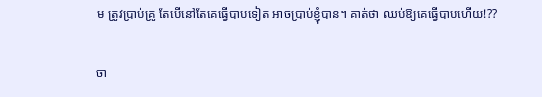ម ត្រូវប្រាប់គ្រូ តែបើនៅតែគេធ្វើបាបទៀត អាចប្រាប់ខ្ញុំបាន។ គាត់ថា ឈប់ឱ្យគេធ្វើបាបហើយ!??

ចា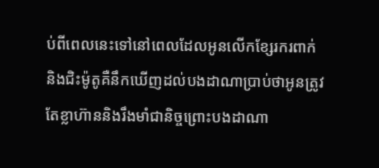ប់ពីពេលនេះទៅនៅពេលដែលអូនលេីកខ្សែរករពាក់និងជិះម៉ូតូគឺនឹកឃេីញដល់បងដាណាប្រាប់ថាអូនត្រូវតែខ្លាហ៊ាននិងរឹងមាំជានិច្ចព្រោះបងដាណា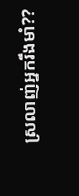ស្រលាញ់អ្នករឹងមាំ??